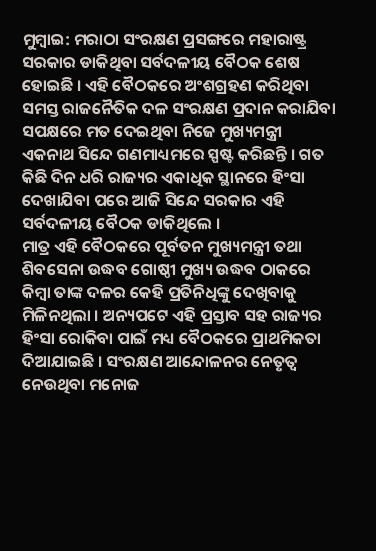ମୁମ୍ବାଇ: ମରାଠା ସଂରକ୍ଷଣ ପ୍ରସଙ୍ଗରେ ମହାରାଷ୍ଟ୍ର ସରକାର ଡାକିଥିବା ସର୍ବଦଳୀୟ ବୈଠକ ଶେଷ ହୋଇଛି । ଏହି ବୈଠକରେ ଅଂଶଗ୍ରହଣ କରିଥିବା ସମସ୍ତ ରାଜନୈତିକ ଦଳ ସଂରକ୍ଷଣ ପ୍ରଦାନ କରାଯିବା ସପକ୍ଷରେ ମତ ଦେଇଥିବା ନିଜେ ମୁଖ୍ୟମନ୍ତ୍ରୀ ଏକନାଥ ସିନ୍ଦେ ଗଣମାଧ୍ୟମରେ ସ୍ପଷ୍ଟ କରିଛନ୍ତି । ଗତ କିଛି ଦିନ ଧରି ରାଜ୍ୟର ଏକାଧିକ ସ୍ଥାନରେ ହିଂସା ଦେଖାଯିବା ପରେ ଆଜି ସିନ୍ଦେ ସରକାର ଏହି ସର୍ବଦଳୀୟ ବୈଠକ ଡାକିଥିଲେ ।
ମାତ୍ର ଏହି ବୈଠକରେ ପୂର୍ବତନ ମୁଖ୍ୟମନ୍ତ୍ରୀ ତଥା ଶିବସେନା ଉଦ୍ଧବ ଗୋଷ୍ଠୀ ମୁଖ୍ୟ ଉଦ୍ଧବ ଠାକରେ କିମ୍ବା ତାଙ୍କ ଦଳର କେହି ପ୍ରତିନିଧିଙ୍କୁ ଦେଖିବାକୁ ମିଳିନଥିଲା । ଅନ୍ୟପଟେ ଏହି ପ୍ରସ୍ତାବ ସହ ରାଜ୍ୟର ହିଂସା ରୋକିବା ପାଇଁ ମଧ୍ୟ ବୈଠକରେ ପ୍ରାଥମିକତା ଦିଆଯାଇଛି । ସଂରକ୍ଷଣ ଆନ୍ଦୋଳନର ନେତୃତ୍ବ ନେଉଥିବା ମନୋଜ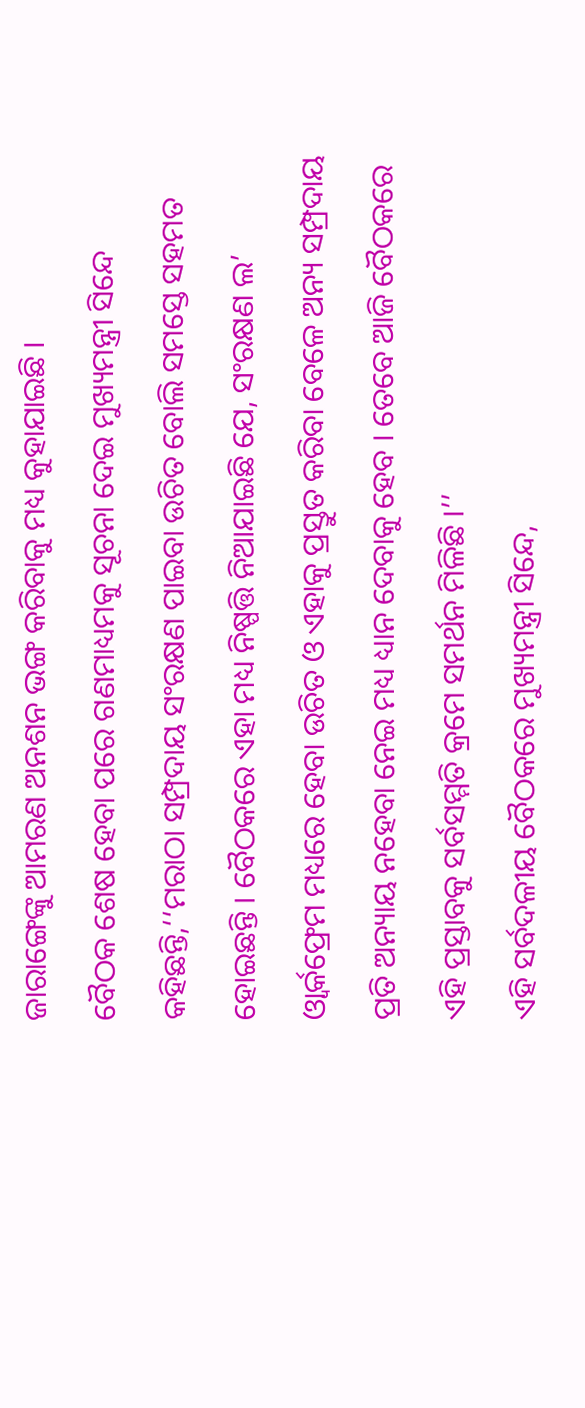ଜାରାଙ୍ଗେଙ୍କୁ ଆମରଣ ଅନଶନ ଭଙ୍ଗ କରିବାକୁ ମଧ୍ୟ କୁହାଯାଇଛି ।
ବୈଠକ ଶେଷ ହେବା ପରେ ଗଣମାଧ୍ୟମକୁ ସୂଚନା ଦେଇ ମୁଖ୍ୟମନ୍ତ୍ରୀ ସିନ୍ଦେ କହିଛନ୍ତି,‘‘ମରାଠା ସମ୍ପ୍ରଦାୟ ସଂରକ୍ଷଣ ପାଇବା ଉଚିତ ବୋଲି ସମସ୍ତେ ସହମତ ହୋଇଛନ୍ତି । ବୈଠକରେ ଏହା ମଧ୍ୟ ନିଷ୍ପତ୍ତି ନିଆଯାଇଛି ଯେ, ସଂରକ୍ଷଣ ଲ’ ଓ୍ବାର୍କଫ୍ରେମ ମଧ୍ୟରେ ହେବା ଉଚିତ ଓ ଏହାକୁ ପ୍ରସ୍ତୁତ କରିବା ବେଳେ ଅନ୍ୟ ସମ୍ପ୍ରଦାୟ ପ୍ରତି ଅନ୍ୟାୟ ନହେବା ନେଇ ମଧ୍ୟ ଧ୍ୟାନ ଦେବାକୁ ହେବ । ତେବେ ଆଜି ବୈଠକରେ ଏହି ପ୍ରସ୍ତାବକୁ ସର୍ବସମ୍ମତି କ୍ରମେ ସମର୍ଥନ ମିଳିଛି ।’’
ଏହି ସର୍ବଦଳୀୟ ବୈଠକରେ ମୁଖ୍ୟମନ୍ତ୍ରୀ ସିନ୍ଦେ,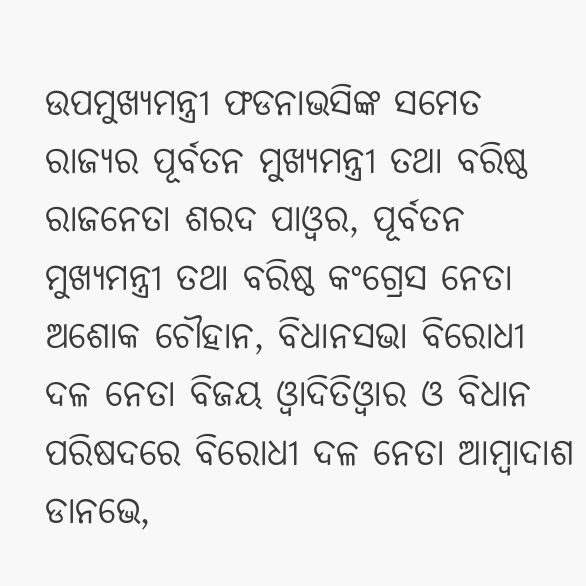ଉପମୁଖ୍ୟମନ୍ତ୍ରୀ ଫଡନାଭସିଙ୍କ ସମେତ ରାଜ୍ୟର ପୂର୍ବତନ ମୁଖ୍ୟମନ୍ତ୍ରୀ ତଥା ବରିଷ୍ଠ ରାଜନେତା ଶରଦ ପାଓ୍ବର, ପୂର୍ବତନ ମୁଖ୍ୟମନ୍ତ୍ରୀ ତଥା ବରିଷ୍ଠ କଂଗ୍ରେସ ନେତା ଅଶୋକ ଚୌହାନ, ବିଧାନସଭା ବିରୋଧୀ ଦଳ ନେତା ବିଜୟ ଓ୍ବାଦିତିଓ୍ବାର ଓ ବିଧାନ ପରିଷଦରେ ବିରୋଧୀ ଦଳ ନେତା ଆମ୍ବାଦାଶ ଡାନଭେ,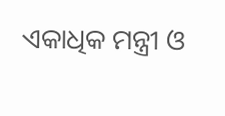ଏକାଧିକ ମନ୍ତ୍ରୀ ଓ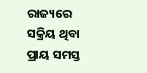ରାଜ୍ୟରେ ସକ୍ରିୟ ଥିବା ପ୍ରାୟ ସମସ୍ତ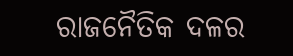ରାଜନୈତିକ ଦଳର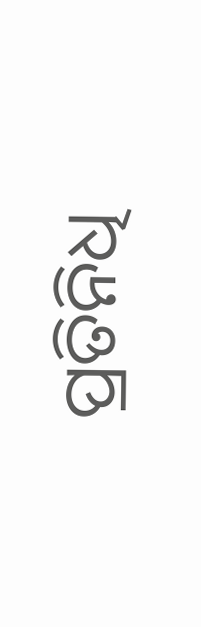ପ୍ରତିନିଧି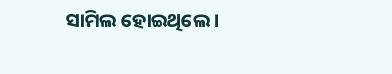ସାମିଲ ହୋଇଥିଲେ ।